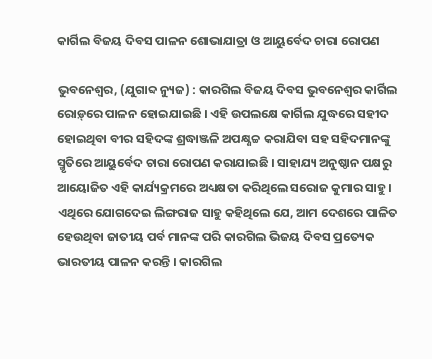କାର୍ଗିଲ ବିଜୟ ଦିବସ ପାଳନ ଶୋଭାଯାତ୍ରା ଓ ଆୟୁର୍ବେଦ ଚାରା ରୋପଣ

ଭୁବନେଶ୍ୱର, (ଯୁଗାବ୍ଦ ନ୍ୟୁଜ) : କାରଗିଲ ବିଜୟ ଦିବସ ଭୁବନେଶ୍ୱର କାର୍ଗିଲ ରୋଡ଼୍‌ରେ ପାଳନ ହୋଇଯାଇଛି । ଏହି ଉପଲକ୍ଷେ କାର୍ଗିଲ ଯୁଦ୍ଧରେ ସହୀଦ ହୋଇଥିବା ବୀର ସହିଦଙ୍କ ଶ୍ରଦ୍ଧାଞ୍ଜଳି ଅପକ୍ଷ୍ଣଚ୍ଚ କରାଯିବା ସହ ସହିଦମାନଙ୍କୁ ସ୍ମୃତିରେ ଆୟୁର୍ବେଦ ଚାରା ରୋପଣ କରାଯାଇଛି । ସାହାଯ୍ୟ ଅନୁଷ୍ଠାନ ପକ୍ଷରୁ ଆୟୋଜିତ ଏହି କାର୍ଯ୍ୟକ୍ରମରେ ଅଧ୍ୟକ୍ଷତା କରିଥିଲେ ସରୋଜ କୁମାର ସାହୁ । ଏଥିରେ ଯୋଗଦେଇ ଲିଙ୍ଗରାଜ ସାହୁ କହିଥିଲେ ଯେ, ଆମ ଦେଶରେ ପାଳିତ ହେଉଥିବା ଜାତୀୟ ପର୍ବ ମାନଙ୍କ ପରି କାରଗିଲ ଭିଜୟ ଦିବସ ପ୍ରତ୍ୟେକ ଭାରତୀୟ ପାଳନ କରନ୍ତି । କାରଗିଲ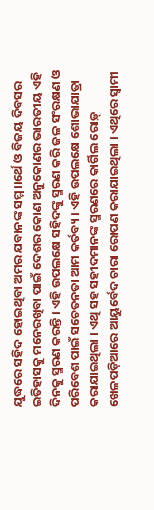ଯୁଦ୍ଧରେ ସହିଦ ହୋଇଥିବା ଅମର ଯବାନଙ୍କ ସମ୍ମ।।ର୍ଥେ ଓ ବିଜୟ ଦିବସର ଇତିହାସକୁ ମନେରଖିବା ପାଇଁ ଦେଶର କୋଣ ଅନୁକୋଣର ଭାରତୀୟ ଏହି ଦିନକୁ ସ୍ମରଣ କରନ୍ତି । ଏହି ଉପଲକ୍ଷେ ସହିଦଙ୍କୁ ସ୍ମରଣ କରି ଜଳ ସଂରକ୍ଷଣ ଓ ପରିବେଶ ପାଇଁ ସଚେତନତା ଆମ କର୍ତବ୍ୟ । ଏହି ଉପଲକ୍ଷେ ଶୋଭାଯାତ୍ରା କରାଯାଇଥିଲା । ଏଥି ସହ ସହୀଦମାନଙ୍କ ସ୍ମରଣରେ କାର୍ଗିଲ ରୋଡ଼୍ ଖେଳପଡ଼ିଆରେ ଆୟୁର୍ବେଦ ଚାରା ରୋପଣ କରାଯାଇଥିଲା । ଏଥିରେ ସ୍ୱାମୀ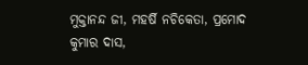ମୁକ୍ତାନନ୍ଦ ଜୀ, ମହର୍ଷି ନଚିକେତା, ପ୍ରମୋଦ କୁମାର ଦାସ,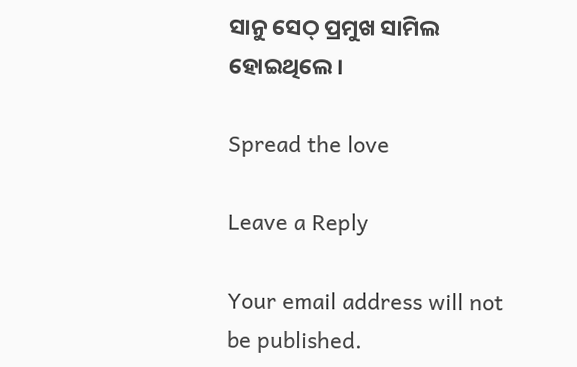ସାନୁ ସେଠ୍ ପ୍ରମୁଖ ସାମିଲ ହୋଇଥିଲେ ।

Spread the love

Leave a Reply

Your email address will not be published.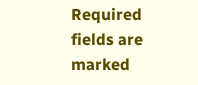Required fields are marked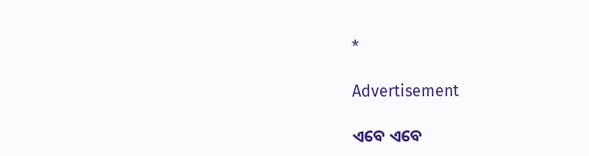*

Advertisement

ଏବେ ଏବେ